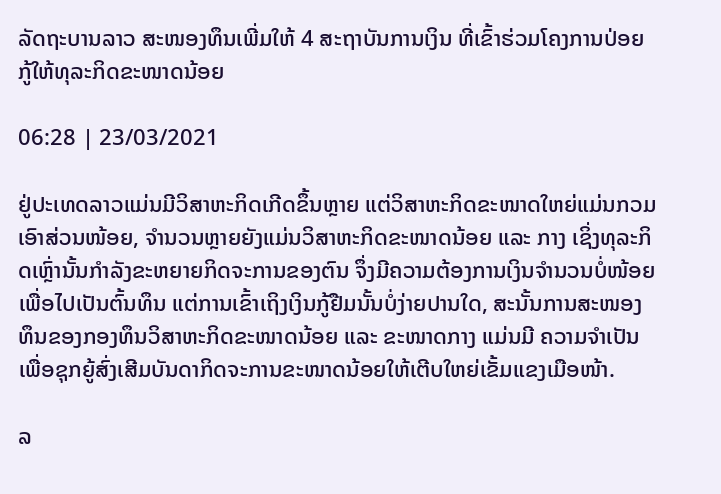ລັດຖະບານລາວ ສະໜອງທຶນເພີ່ມໃຫ້ 4 ສະຖາບັນການເງິນ ທີ່ເຂົ້າຮ່ວມໂຄງການປ່ອຍກູ້ໃຫ້ທຸລະກິດຂະໜາດນ້ອຍ

06:28 | 23/03/2021

ຢູ່ປະເທດລາວແມ່ນມີວິສາຫະກິດເກີດຂຶ້ນຫຼາຍ ແຕ່ວິສາຫະກິດຂະໜາດໃຫຍ່ແມ່ນກວມເອົາສ່ວນໜ້ອຍ, ຈຳນວນຫຼາຍຍັງແມ່ນວິສາຫະກິດຂະໜາດນ້ອຍ ແລະ ກາງ ເຊິ່ງທຸລະກິດເຫຼົ່ານັ້ນກຳລັງຂະຫຍາຍກິດຈະການຂອງຕົນ ຈຶ່ງມີຄວາມຕ້ອງການເງິນຈຳນວນບໍ່ໜ້ອຍເພື່ອໄປເປັນຕົ້ນທຶນ ແຕ່ການເຂົ້າເຖິງເງິນກູ້ຢືມນັ້ນບໍ່ງ່າຍປານໃດ, ສະນັ້ນການສະໜອງທຶນຂອງກອງທຶນວິສາຫະກິດຂະໜາດນ້ອຍ ແລະ ຂະໜາດກາງ ແມ່ນມີ ຄວາມຈຳເປັນເພື່ອຊຸກຍູ້ສົ່ງເສີມບັນດາກິດຈະການຂະໜາດນ້ອຍໃຫ້ເຕີບໃຫຍ່ເຂັ້ມແຂງເມືອໜ້າ.

ລ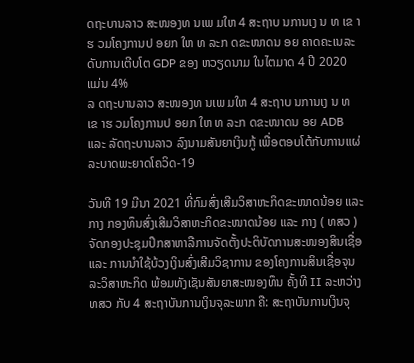ດຖະບານລາວ ສະໜອງທ ນເພ ມໃຫ 4 ສະຖາບ ນການເງ ນ ທ ເຂ າຮ ວມໂຄງການປ ອຍກ ໃຫ ທ ລະກ ດຂະໜາດນ ອຍ ຄາດຄະເນລະດັບການເຕີບໂຕ GDP ຂອງ ຫວຽດນາມ ໃນໄຕມາດ 4 ປີ 2020 ແມ່ນ 4%
ລ ດຖະບານລາວ ສະໜອງທ ນເພ ມໃຫ 4 ສະຖາບ ນການເງ ນ ທ ເຂ າຮ ວມໂຄງການປ ອຍກ ໃຫ ທ ລະກ ດຂະໜາດນ ອຍ ADB ແລະ ລັດຖະບານລາວ ລົງນາມສັນຍາເງິນກູ້ ເພື່ອຕອບໂຕ້ກັບການແຜ່ລະບາດພະຍາດໂຄວິດ-19

ວັນທີ 19 ມີນາ 2021 ທີ່ກົມສົ່ງເສີມວິສາຫະກິດຂະໜາດນ້ອຍ ແລະ ກາງ ກອງທຶນສົ່ງເສີມວິສາຫະກິດຂະໜາດນ້ອຍ ແລະ ກາງ ( ທສວ ) ຈັດກອງປະຊຸມປຶກສາຫາລືການຈັດຕັ້ງປະຕິບັດການສະໜອງສິນເຊື່ອ ແລະ ການນໍາໃຊ້ບ້ວງເງິນສົ່ງເສີມວິຊາການ ຂອງໂຄງການສິນເຊື່ອຈຸນລະວິສາຫະກິດ ພ້ອມທັງເຊັນສັນຍາສະໜອງທຶນ ຄັ້ງທີ II ລະຫວ່າງ ທສວ ກັບ 4 ສະຖາບັນການເງິນຈຸລະພາກ ຄື: ສະຖາບັນການເງິນຈຸ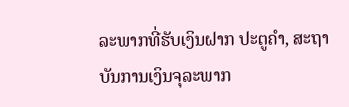ລະພາກທີ່ຮັບເງິນຝາກ ປະຕູຄໍາ, ສະຖາບັນການເງິນຈຸລະພາກ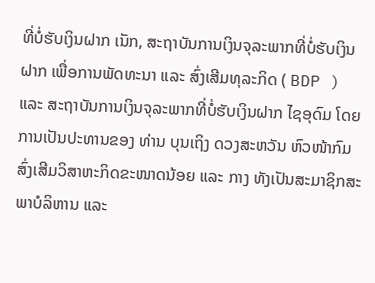ທີ່ບໍ່ຮັບເງິນຝາກ ເນັກ, ສະຖາບັນການເງິນຈຸລະພາກທີ່ບໍ່ຮັບເງິນຝາກ ເພື່ອການພັດທະນາ ແລະ ສົ່ງເສີມທຸລະກິດ ( BDP ) ແລະ ສະຖາບັນການເງິນຈຸລະພາກທີ່ບໍ່ຮັບເງິນຝາກ ໄຊອຸດົມ ໂດຍການເປັນປະທານຂອງ ທ່ານ ບຸນເຖິງ ດວງສະຫວັນ ຫົວໜ້າກົມສົ່ງເສີມວິສາຫະກິດຂະໜາດນ້ອຍ ແລະ ກາງ ທັງເປັນສະມາຊິກສະພາບໍລິຫານ ແລະ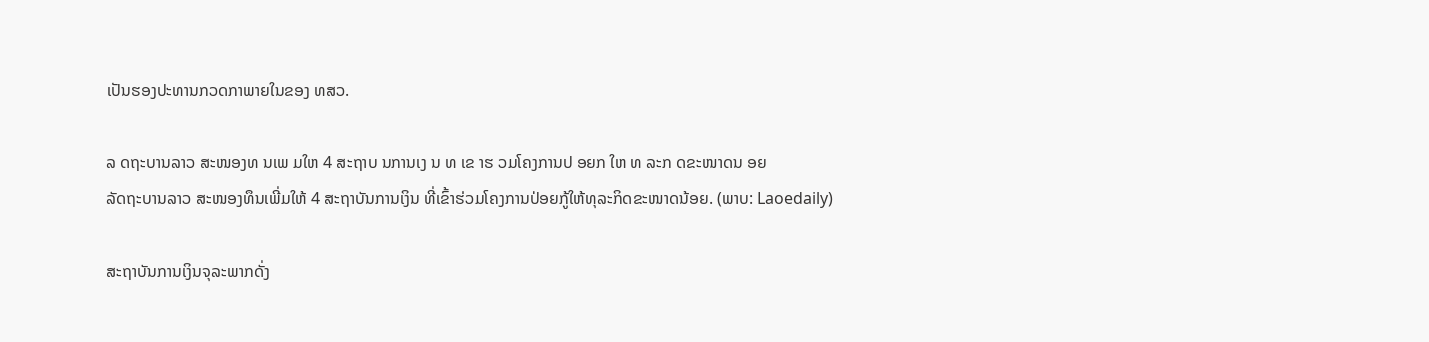ເປັນຮອງປະທານກວດກາພາຍໃນຂອງ ທສວ.

ລ ດຖະບານລາວ ສະໜອງທ ນເພ ມໃຫ 4 ສະຖາບ ນການເງ ນ ທ ເຂ າຮ ວມໂຄງການປ ອຍກ ໃຫ ທ ລະກ ດຂະໜາດນ ອຍ
ລັດຖະບານລາວ ສະໜອງທຶນເພີ່ມໃຫ້ 4 ສະຖາບັນການເງິນ ທີ່ເຂົ້າຮ່ວມໂຄງການປ່ອຍກູ້ໃຫ້ທຸລະກິດຂະໜາດນ້ອຍ. (ພາບ: Laoedaily)

ສະຖາບັນການເງິນຈຸລະພາກດັ່ງ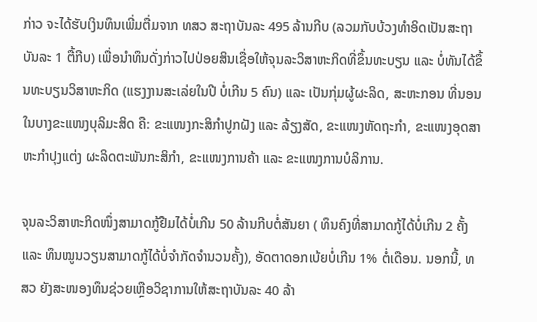ກ່າວ ຈະໄດ້ຮັບເງິນທຶນເພີ່ມຕື່ມຈາກ ທສວ ສະຖາບັນລະ 495 ລ້ານກີບ (ລວມກັບບ້ວງທໍາອິດເປັນສະຖາບັນລະ 1 ຕື້ກີບ) ເພື່ອນໍາທຶນດັ່ງກ່າວໄປປ່ອຍສິນເຊື່ອໃຫ້ຈຸນລະວິສາຫະກິດທີ່ຂຶ້ນທະບຽນ ແລະ ບໍ່ທັນໄດ້ຂຶ້ນທະບຽນວິສາຫະກິດ (ແຮງງານສະເລ່ຍໃນປີ ບໍ່ເກີນ 5 ຄົນ) ແລະ ເປັນກຸ່ມຜູ້ຜະລິດ, ສະຫະກອນ ທີ່ນອນໃນບາງຂະແໜງບຸລິມະສິດ ຄື: ຂະແໜງກະສິກໍາປູກຝັງ ແລະ ລ້ຽງສັດ, ຂະແໜງຫັດຖະກຳ, ຂະແໜງອຸດສາຫະກໍາປຸງແຕ່ງ ຜະລິດຕະພັນກະສິກຳ, ຂະແໜງການຄ້າ ແລະ ຂະແໜງການບໍລິການ.

ຈຸນລະວິສາຫະກິດໜຶ່ງສາມາດກູ້ຢືມໄດ້ບໍ່ເກີນ 50 ລ້ານກີບຕໍ່ສັນຍາ ( ທຶນຄົງທີ່ສາມາດກູ້ໄດ້ບໍ່ເກີນ 2 ຄັ້ງ ແລະ ທຶນໝູນວຽນສາມາດກູ້ໄດ້ບໍ່ຈໍາກັດຈໍານວນຄັ້ງ), ອັດຕາດອກເບ້ຍບໍ່ເກີນ 1% ຕໍ່ເດືອນ. ນອກນີ້, ທສວ ຍັງສະໜອງທຶນຊ່ວຍເຫຼືອວິຊາການໃຫ້ສະຖາບັນລະ 40 ລ້າ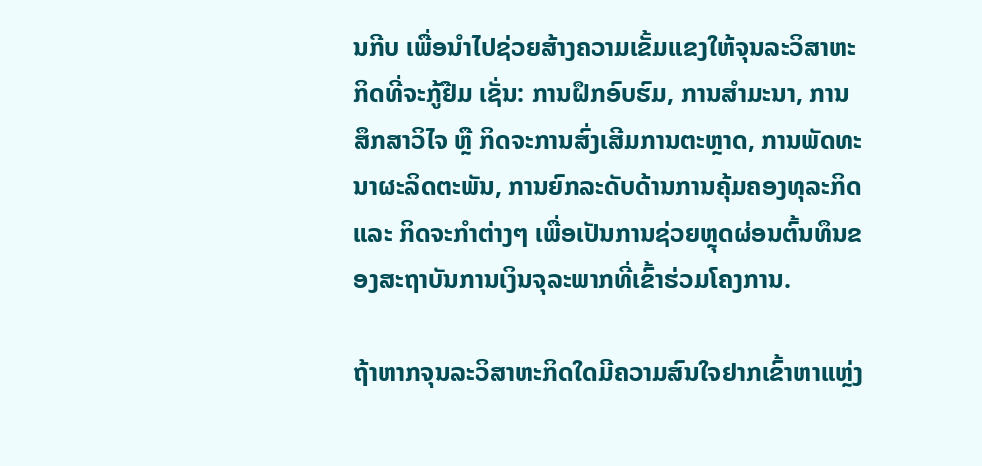ນກີບ ເພື່ອນໍາໄປຊ່ວຍສ້າງຄວາມເຂັ້ມແຂງໃຫ້ຈຸນລະວິສາຫະກິດທີ່ຈະກູ້ຢືມ ເຊັ່ນ: ການຝຶກອົບຮົມ, ການສໍາມະນາ, ການສຶກສາວິໄຈ ຫຼື ກິດຈະການສົ່ງເສີມການຕະຫຼາດ, ການພັດທະນາຜະລິດຕະພັນ, ການຍົກລະດັບດ້ານການຄຸ້ມຄອງທຸລະກິດ ແລະ ກິດຈະກໍາຕ່າງໆ ເພື່ອເປັນການຊ່ວຍຫຼຸດຜ່ອນຕົ້ນທຶນຂອງສະຖາບັນການເງິນຈຸລະພາກທີ່ເຂົ້າຮ່ວມໂຄງການ.

ຖ້າຫາກຈຸນລະວິສາຫະກິດໃດມີຄວາມສົນໃຈຢາກເຂົ້າຫາແຫຼ່ງ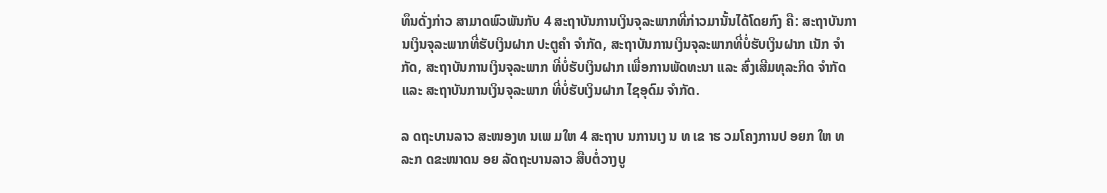ທຶນດັ່ງກ່າວ ສາມາດພົວພັນກັບ 4 ສະຖາບັນການເງິນຈຸລະພາກທີ່ກ່າວມານັ້ນໄດ້ໂດຍກົງ ຄື: ສະຖາບັນການເງິນຈຸລະພາກທີ່ຮັບເງິນຝາກ ປະຕູຄໍາ ຈຳກັດ, ສະຖາບັນການເງິນຈຸລະພາກທີ່ບໍ່ຮັບເງິນຝາກ ເນັກ ຈຳກັດ, ສະຖາບັນການເງິນຈຸລະພາກ ທີ່ບໍ່ຮັບເງິນຝາກ ເພື່ອການພັດທະນາ ແລະ ສົ່ງເສີມທຸລະກິດ ຈຳກັດ ແລະ ສະຖາບັນການເງິນຈຸລະພາກ ທີ່ບໍ່ຮັບເງິນຝາກ ໄຊອຸດົມ ຈຳກັດ.

ລ ດຖະບານລາວ ສະໜອງທ ນເພ ມໃຫ 4 ສະຖາບ ນການເງ ນ ທ ເຂ າຮ ວມໂຄງການປ ອຍກ ໃຫ ທ ລະກ ດຂະໜາດນ ອຍ ລັດຖະບານລາວ ສືບຕໍ່ວາງບູ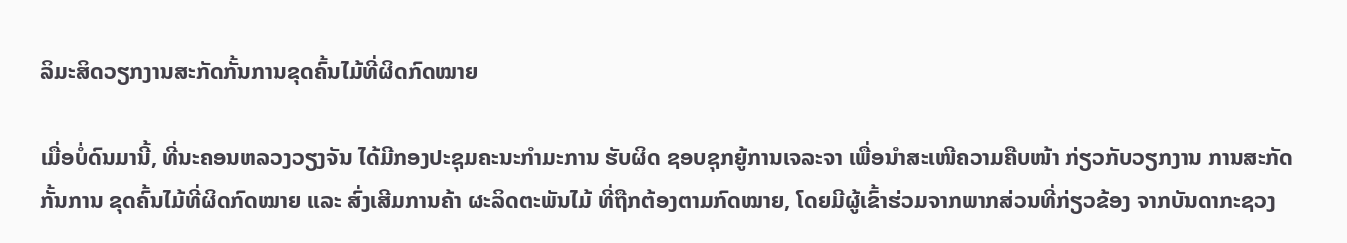ລິມະສິດວຽກງານສະກັດກັ້ນການຂຸດຄົ້ນໄມ້ທີ່ຜິດກົດໝາຍ

ເມື່ອບໍ່ດົນມານີ້, ທີ່ນະຄອນຫລວງວຽງຈັນ ໄດ້ມີກອງປະຊຸມຄະນະກຳມະການ ຮັບຜິດ ຊອບຊຸກຍູ້ການເຈລະຈາ ເພື່ອນຳສະເໜີຄວາມຄືບໜ້າ ກ່ຽວກັບວຽກງານ ການສະກັດກັ້ນການ ຂຸດຄົ້ນໄມ້ທີ່ຜິດກົດໝາຍ ແລະ ສົ່ງເສີມການຄ້າ ຜະລິດຕະພັນໄມ້ ທີ່ຖືກຕ້ອງຕາມກົດໝາຍ, ໂດຍມີຜູ້ເຂົ້າຮ່ວມຈາກພາກສ່ວນທີ່ກ່ຽວຂ້ອງ ຈາກບັນດາກະຊວງ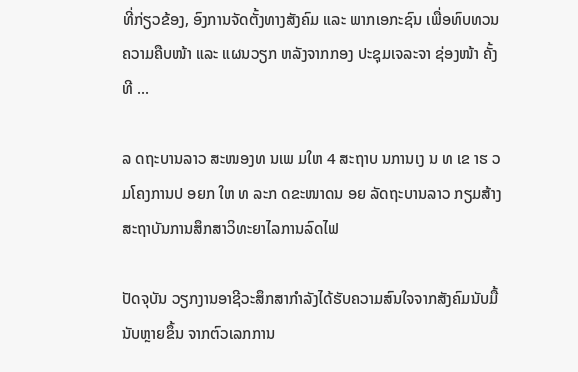ທີ່ກ່ຽວຂ້ອງ, ອົງການຈັດຕັ້ງທາງສັງຄົມ ແລະ ພາກເອກະຊົນ ເພື່ອທົບທວນຄວາມຄືບໜ້າ ແລະ ແຜນວຽກ ຫລັງຈາກກອງ ປະຊຸມເຈລະຈາ ຊ່ອງໜ້າ ຄັ້ງທີ ...

ລ ດຖະບານລາວ ສະໜອງທ ນເພ ມໃຫ 4 ສະຖາບ ນການເງ ນ ທ ເຂ າຮ ວມໂຄງການປ ອຍກ ໃຫ ທ ລະກ ດຂະໜາດນ ອຍ ລັດຖະບານລາວ ກຽມສ້າງສະຖາບັນການສຶກສາວິທະຍາໄລການລົດໄຟ

ປັດຈຸບັນ ວຽກງານອາຊີວະສຶກສາກຳລັງໄດ້ຮັບຄວາມສົນໃຈຈາກສັງຄົມນັບມື້ນັບຫຼາຍຂຶ້ນ ຈາກຕົວເລກການ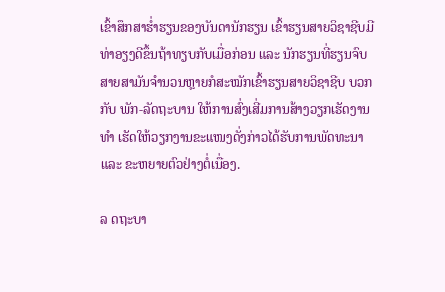ເຂົ້າສຶກສາຮ່ຳຮຽນຂອງບັນດານັກຮຽນ ເຂົ້າຮຽນສາຍວິຊາຊີບມີທ່າອຽງດີຂຶ້ນຖ້າທຽບກັບເມື່ອກ່ອນ ແລະ ນັກຮຽນທີ່ຮຽນຈົບສາຍສາມັນຈຳນວນຫຼາຍກໍສະໝັກເຂົ້າຮຽນສາຍວິຊາຊີບ ບວກກັບ ພັກ-ລັດຖະບານ ໃຫ້ການສົ່ງເສີ່ມການສ້າງວຽກເຮັດງານທຳ ເຮັດໃຫ້ວຽກງານຂະແໜງດັ່ງກ່າວໄດ້ຮັບການພັດທະນາ ແລະ ຂະຫຍາຍຕົວຢ່າງຕໍ່ເນື່ອງ.

ລ ດຖະບາ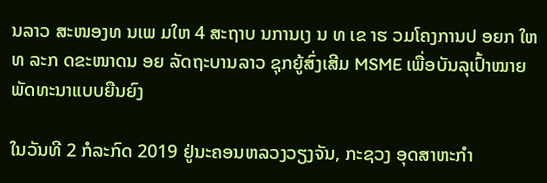ນລາວ ສະໜອງທ ນເພ ມໃຫ 4 ສະຖາບ ນການເງ ນ ທ ເຂ າຮ ວມໂຄງການປ ອຍກ ໃຫ ທ ລະກ ດຂະໜາດນ ອຍ ລັດຖະບານລາວ ຊຸກຍູ້ສົ່ງເສີມ MSME ເພື່ອບັນລຸເປົ້າໝາຍພັດທະນາແບບຍືນຍົງ

ໃນວັນທີ 2 ກໍລະກົດ 2019 ຢູ່ນະຄອນຫລວງວຽງຈັນ, ກະຊວງ ອຸດສາຫະກໍາ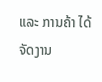ແລະ ການຄ້າ ໄດ້ຈັດງານ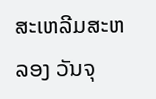ສະເຫລີມສະຫລອງ ວັນຈຸ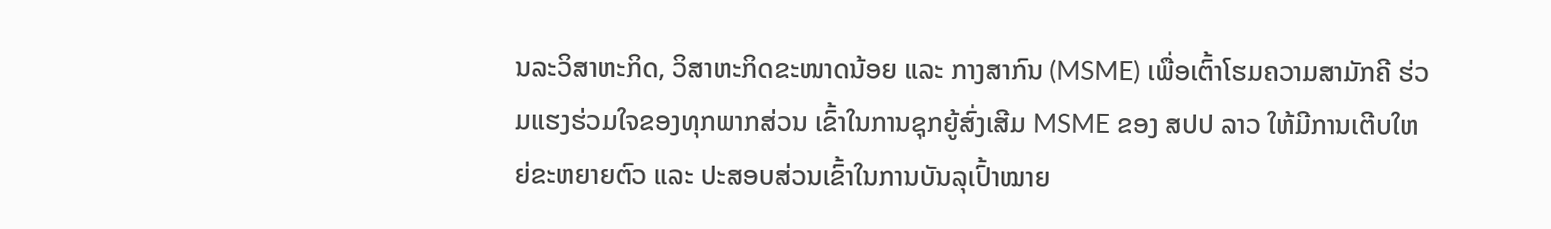ນລະວິສາຫະກິດ, ວິສາຫະກິດຂະໜາດນ້ອຍ ແລະ ກາງສາກົນ (MSME) ເພື່ອເຕົ້າໂຮມຄວາມສາມັກຄີ ຮ່ວມແຮງຮ່ວມໃຈຂອງທຸກພາກສ່ວນ ເຂົ້າໃນການຊຸກຍູ້ສົ່ງເສີມ MSME ຂອງ ສປປ ລາວ ໃຫ້ມີການເຕີບໃຫຍ່ຂະຫຍາຍຕົວ ແລະ ປະສອບສ່ວນເຂົ້າໃນການບັນລຸເປົ້າໝາຍ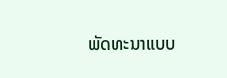ພັດທະນາແບບ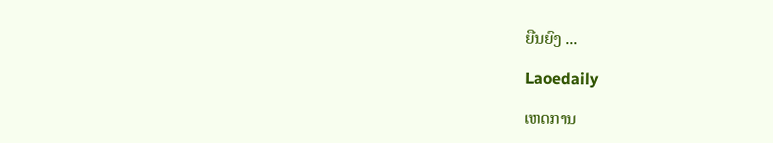ຍືນຍົງ ...

Laoedaily

ເຫດການ